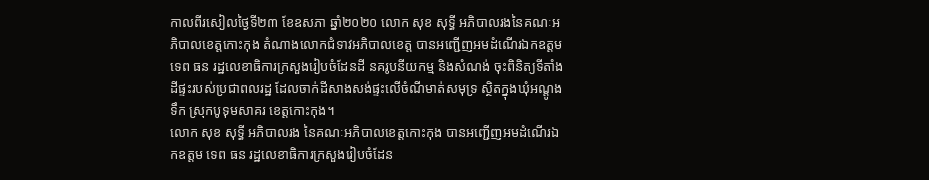កាលពីរសៀលថ្ងៃទី២៣ ខែឧសភា ឆ្នាំ២០២០ លោក សុខ សុទ្ធី អភិបាលរងនៃគណៈអភិបាលខេត្តកោះកុង តំណាងលោកជំទាវអភិបាលខេត្ត បានអញ្ជេីញអមដំណើរឯកឧត្តម ទេព ធន រដ្ឋលេខាធិការក្រសួងរៀបចំដែនដី នគរូបនីយកម្ម និងសំណង់ ចុះពិនិត្យទីតាំងដីផ្ទះរបស់ប្រជាពលរដ្ឋ ដែលចាក់ដីសាងសង់ផ្ទះលើចំណីមាត់សមុទ្រ ស្ថិតក្នុងឃុំអណ្តូងទឹក ស្រុកបូទុមសាគរ ខេត្តកោះកុង។
លោក សុខ សុទ្ធី អភិបាលរង នៃគណៈអភិបាលខេត្តកោះកុង បានអញ្ជេីញអមដំណើរឯកឧត្តម ទេព ធន រដ្ឋលេខាធិការក្រសួងរៀបចំដែន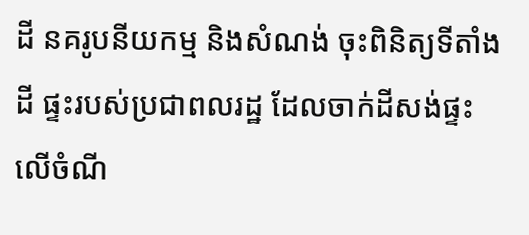ដី នគរូបនីយកម្ម និងសំណង់ ចុះពិនិត្យទីតាំងដី ផ្ទះរបស់ប្រជាពលរដ្ឋ ដែលចាក់ដីសង់ផ្ទះលេីចំណី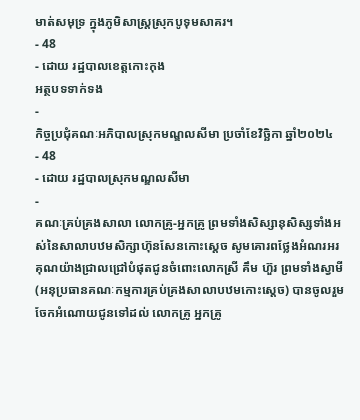មាត់សមុទ្រ ក្នុងភូមិសាស្ត្រស្រុកបូទុមសាគរ។
- 48
- ដោយ រដ្ឋបាលខេត្តកោះកុង
អត្ថបទទាក់ទង
-
កិច្ចប្រជុំគណៈអភិបាលស្រុកមណ្ឌលសីមា ប្រចាំខែវិច្ឆិកា ឆ្នាំ២០២៤
- 48
- ដោយ រដ្ឋបាលស្រុកមណ្ឌលសីមា
-
គណៈគ្រប់គ្រងសាលា លោកគ្រូ-អ្នកគ្រូ ព្រមទាំងសិស្សានុសិស្សទាំងអស់នៃសាលាបឋមសិក្សាហ៊ុនសែនកោះស្តេច សូមគោរពថ្លែងអំណរអរគុណយ៉ាងជ្រាលជ្រៅបំផុតជូនចំពោះលោកស្រី គឹម ហ៊ួរ ព្រមទាំងស្វាមី (អនុប្រធានគណៈកម្មការគ្រប់គ្រងសាលាបឋមកោះស្តេច) បានចូលរួមចែកអំណោយជូនទៅដល់ លោកគ្រូ អ្នកគ្រូ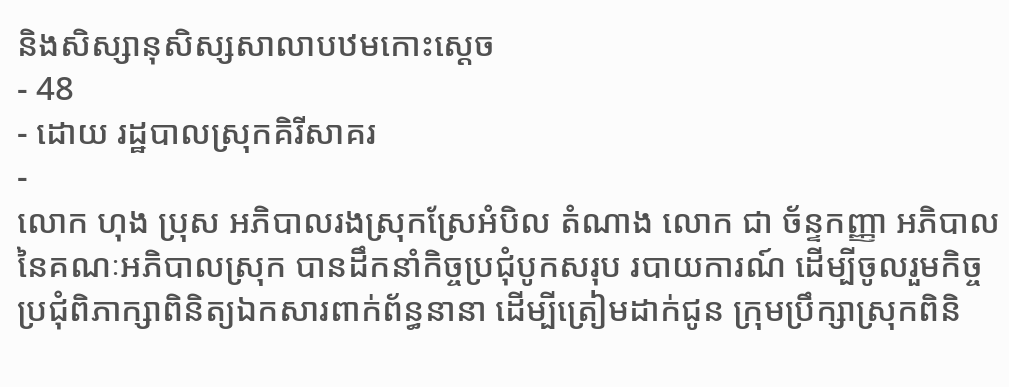និងសិស្សានុសិស្សសាលាបឋមកោះស្ដេច
- 48
- ដោយ រដ្ឋបាលស្រុកគិរីសាគរ
-
លោក ហុង ប្រុស អភិបាលរងស្រុកស្រែអំបិល តំណាង លោក ជា ច័ន្ទកញ្ញា អភិបាល នៃគណៈអភិបាលស្រុក បានដឹកនាំកិច្ចប្រជុំបូកសរុប របាយការណ៍ ដើម្បីចូលរួមកិច្ចប្រជុំពិភាក្សាពិនិត្យឯកសារពាក់ព័ន្ធនានា ដើម្បីត្រៀមដាក់ជូន ក្រុមប្រឹក្សាស្រុកពិនិ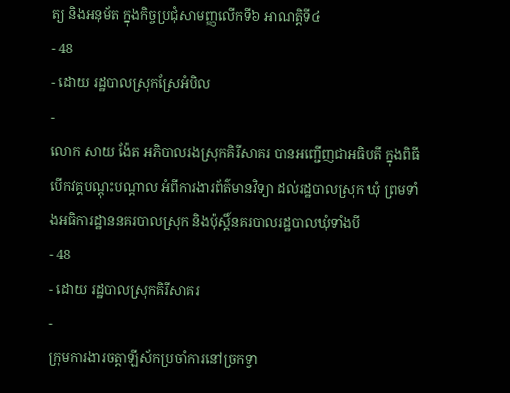ត្យ និងអនុម័ត ក្នុងកិច្ចប្រជុំសាមញ្ញលើកទី៦ អាណត្តិទី៤
- 48
- ដោយ រដ្ឋបាលស្រុកស្រែអំបិល
-
លោក សាយ ង៉ែត អភិបាលរងស្រុកគិរីសាគរ បានអញ្ជើញជាអធិបតី ក្នុងពិធីបើកវគ្គបណ្តុះបណ្តាល អំពីការងារព័ត៌មានវិទ្យា ដល់រដ្ឋបាលស្រុក ឃុំ ព្រមទាំងអធិការដ្ឋាននគរបាលស្រុក និងប៉ុស្តិ៍នគរបាលរដ្ឋបាលឃុំទាំងបី
- 48
- ដោយ រដ្ឋបាលស្រុកគិរីសាគរ
-
ក្រុមការងារចត្តាឡីស័កប្រចាំការនៅច្រកទ្វា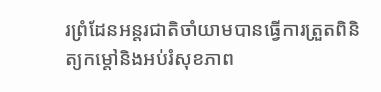រព្រំដែនអន្ដរជាតិចាំយាមបានធ្វើការត្រួតពិនិត្យកម្ដៅនិងអប់រំសុខភាព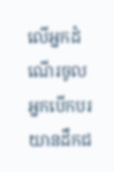លើអ្នកដំណើរចូល អ្នកបើកបរយានដឹកជ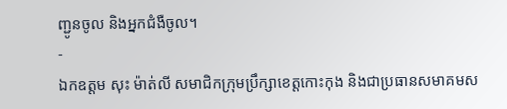ញ្ជូនចូល និងអ្នកជំងឺចូល។
-
ឯកឧត្តម សុះ ម៉ាត់លី សមាជិកក្រុមប្រឹក្សាខេត្តកោះកុង និងជាប្រធានសមាគមស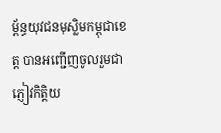ម្ព័ន្ធយុវជនមុស្លិមកម្ពុជាខេត្ត បានអញ្ជើញចូលរួមជាភ្ញៀវកិត្តិយ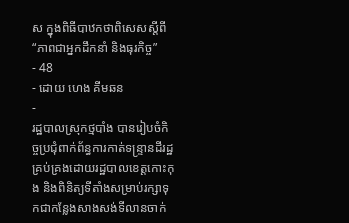ស ក្នុងពិធីបាឋកថាពិសេសស្តីពី “ភាពជាអ្នកដឹកនាំ និងធុរកិច្ច”
- 48
- ដោយ ហេង គីមឆន
-
រដ្ឋបាលស្រុកថ្មបាំង បានរៀបចំកិច្ចប្រជុំពាក់ព័ន្ធការកាត់ទន្ទ្រានដីរដ្ឋគ្រប់គ្រងដោយរដ្ឋបាលខេត្តកោះកុង និងពិនិត្យទីតាំងសម្រាប់រក្សាទុកជាកន្លែងសាងសង់ទីលានចាក់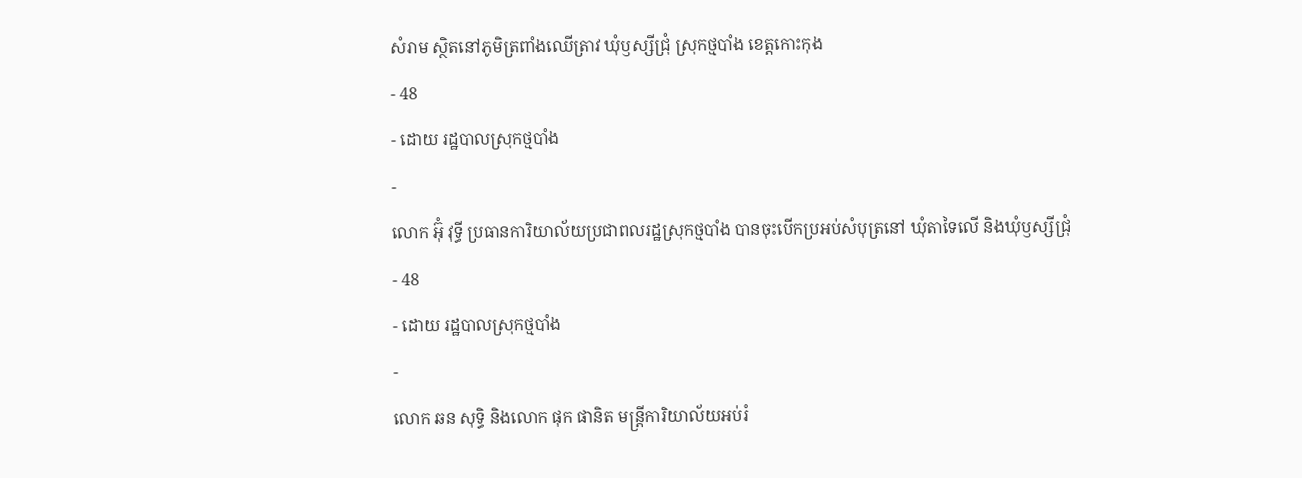សំរាម ស្ថិតនៅភូមិត្រពាំងឈើត្រាវ ឃុំឫស្សីជ្រុំ ស្រុកថ្មបាំង ខេត្តកោះកុង
- 48
- ដោយ រដ្ឋបាលស្រុកថ្មបាំង
-
លោក អ៊ុំ វុទ្ធី ប្រធានការិយាល័យប្រជាពលរដ្ឋស្រុកថ្មបាំង បានចុះបើកប្រអប់សំបុត្រនៅ ឃុំតាទៃលើ និងឃុំឫស្សីជ្រុំ
- 48
- ដោយ រដ្ឋបាលស្រុកថ្មបាំង
-
លោក ឆន សុទ្ធិ និងលោក ផុក ផានិត មន្រ្តីការិយាល័យអប់រំ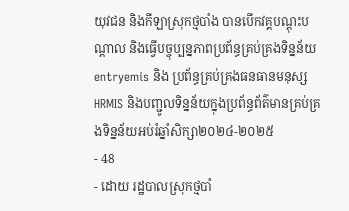យុវជន និងកីឡាស្រុកថ្មបាំង បានបើកវគ្គបណ្តុះបណ្តាល និងធ្វើបច្ចុប្បន្នភាពប្រព័ន្ធគ្រប់គ្រងទិន្នន័យentryemis និង ប្រព័ន្ធគ្រប់គ្រងធនធានមនុស្សHRMIS និងបញ្ជូលទិន្នន័យក្នុងប្រព័ន្ធព័ត៌មានគ្រប់គ្រងទិន្នន័យអប់រំឆ្នាំសិក្សា២០២៤-២០២៥
- 48
- ដោយ រដ្ឋបាលស្រុកថ្មបាំ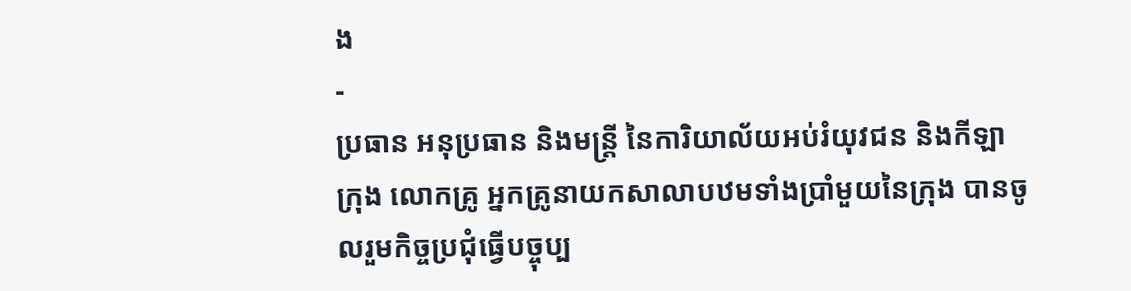ង
-
ប្រធាន អនុប្រធាន និងមន្ត្រី នៃការិយាល័យអប់រំយុវជន និងកីឡាក្រុង លោកគ្រូ អ្នកគ្រូនាយកសាលាបឋមទាំងប្រាំមួយនៃក្រុង បានចូលរួមកិច្ចប្រជុំធ្វើបច្ចុប្ប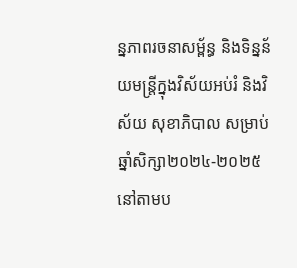ន្នភាពរចនាសម្ព័ន្ធ និងទិន្នន័យមន្ត្រីក្នុងវិស័យអប់រំ និងវិស័យ សុខាភិបាល សម្រាប់ឆ្នាំសិក្សា២០២៤-២០២៥ នៅតាមប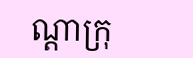ណ្តាក្រុ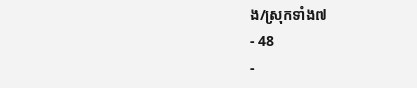ង/ស្រុកទាំង៧
- 48
-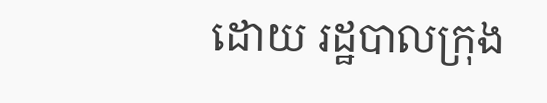ដោយ រដ្ឋបាលក្រុង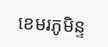ខេមរភូមិន្ទ